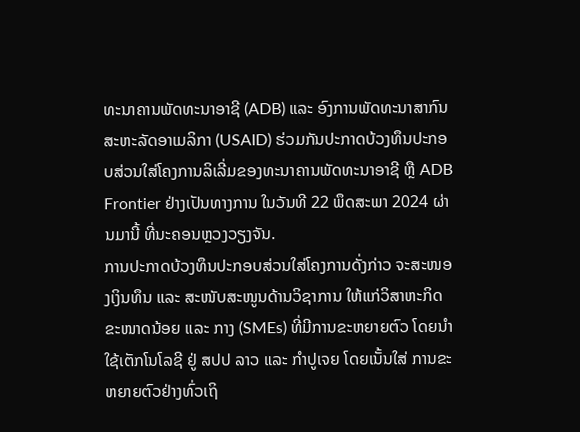ທະນາຄານພັດທະນາອາຊີ (ADB) ແລະ ອົງການພັດທະນາສາກົນສະຫະລັດອາເມລິກາ (USAID) ຮ່ວມກັນປະກາດບ້ວງທຶນປະກອບສ່ວນໃສ່ໂຄງການລິເລີ່ມຂອງທະນາຄານພັດທະນາອາຊີ ຫຼື ADB Frontier ຢ່າງເປັນທາງການ ໃນວັນທີ 22 ພຶດສະພາ 2024 ຜ່ານມານີ້ ທີ່ນະຄອນຫຼວງວຽງຈັນ.
ການປະກາດບ້ວງທຶນປະກອບສ່ວນໃສ່ໂຄງການດັ່ງກ່າວ ຈະສະໜອງເງິນທຶນ ແລະ ສະໜັບສະໜູນດ້ານວິຊາການ ໃຫ້ແກ່ວິສາຫະກິດຂະໜາດນ້ອຍ ແລະ ກາງ (SMEs) ທີ່ມີການຂະຫຍາຍຕົວ ໂດຍນໍາໃຊ້ເຕັກໂນໂລຊີ ຢູ່ ສປປ ລາວ ແລະ ກຳປູເຈຍ ໂດຍເນັ້ນໃສ່ ການຂະຫຍາຍຕົວຢ່າງທົ່ວເຖິ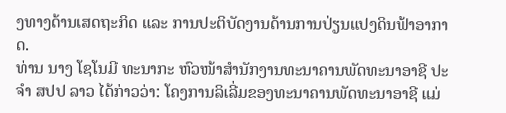ງທາງດ້ານເສດຖະກິດ ແລະ ການປະຕິບັດງານດ້ານການປ່ຽນແປງດິນຟ້າອາກາດ.
ທ່ານ ນາງ ໂຊໂນມີ ທະນາກະ ຫົວໜ້າສໍານັກງານທະນາຄານພັດທະນາອາຊີ ປະຈຳ ສປປ ລາວ ໄດ້ກ່າວວ່າ: ໂຄງການລິເລີ່ມຂອງທະນາຄານພັດທະນາອາຊີ ແມ່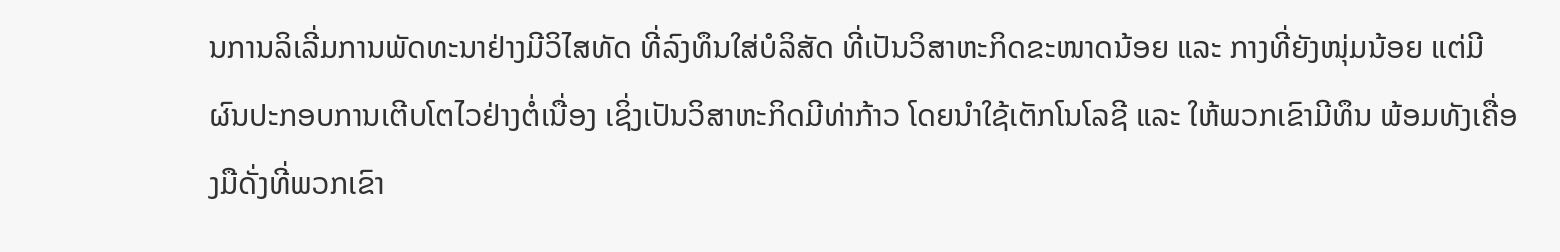ນການລິເລີ່ມການພັດທະນາຢ່າງມີວິໄສທັດ ທີ່ລົງທຶນໃສ່ບໍລິສັດ ທີ່ເປັນວິສາຫະກິດຂະໜາດນ້ອຍ ແລະ ກາງທີ່ຍັງໜຸ່ມນ້ອຍ ແຕ່ມີຜົນປະກອບການເຕີບໂຕໄວຢ່າງຕໍ່ເນື່ອງ ເຊິ່ງເປັນວິສາຫະກິດມີທ່າກ້າວ ໂດຍນໍາໃຊ້ເຕັກໂນໂລຊີ ແລະ ໃຫ້ພວກເຂົາມີທຶນ ພ້ອມທັງເຄື່ອງມືດັ່ງທີ່ພວກເຂົາ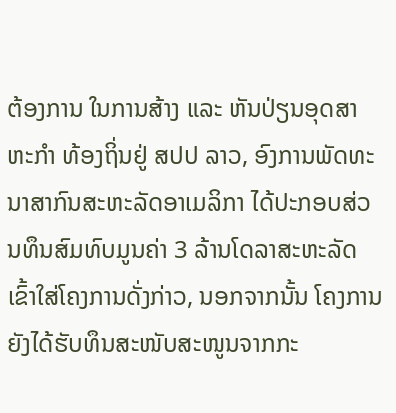ຕ້ອງການ ໃນການສ້າງ ແລະ ຫັນປ່ຽນອຸດສາຫະກຳ ທ້ອງຖິ່ນຢູ່ ສປປ ລາວ, ອົງການພັດທະນາສາກົນສະຫະລັດອາເມລິກາ ໄດ້ປະກອບສ່ວນທຶນສົມທົບມູນຄ່າ 3 ລ້ານໂດລາສະຫະລັດ ເຂົ້າໃສ່ໂຄງການດັ່ງກ່າວ, ນອກຈາກນັ້ນ ໂຄງການ ຍັງໄດ້ຮັບທຶນສະໜັບສະໜູນຈາກກະ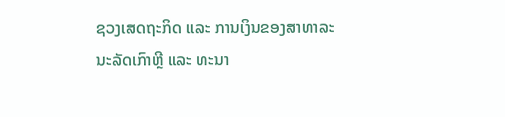ຊວງເສດຖະກິດ ແລະ ການເງິນຂອງສາທາລະນະລັດເກົາຫຼີ ແລະ ທະນາ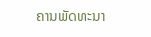ຄານພັດທະນາ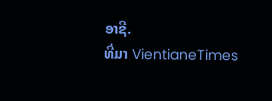ອາຊີ.
ທີ່ມາ VientianeTimes